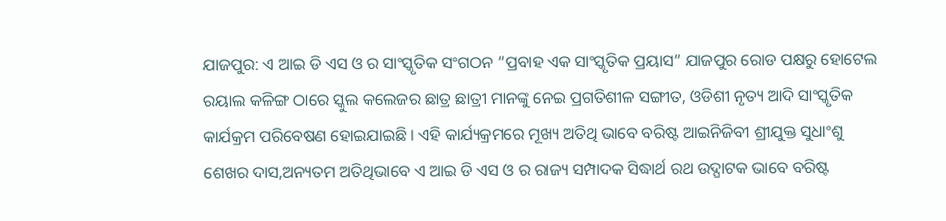ଯାଜପୁର: ଏ ଆଇ ଡି ଏସ ଓ ର ସାଂସ୍କୃତିକ ସଂଗଠନ “ପ୍ରବାହ ଏକ ସାଂସ୍କୃତିକ ପ୍ରୟାସ” ଯାଜପୁର ରୋଡ ପକ୍ଷରୁ ହୋଟେଲ ରୟାଲ କଳିଙ୍ଗ ଠାରେ ସ୍କୁଲ କଲେଜର ଛାତ୍ର ଛାତ୍ରୀ ମାନଙ୍କୁ ନେଇ ପ୍ରଗତିଶୀଳ ସଙ୍ଗୀତ, ଓଡିଶୀ ନୃତ୍ୟ ଆଦି ସାଂସ୍କୃତିକ କାର୍ଯକ୍ରମ ପରିବେଷଣ ହୋଇଯାଇଛି । ଏହି କାର୍ଯ୍ୟକ୍ରମରେ ମୂଖ୍ୟ ଅତିଥି ଭାବେ ବରିଷ୍ଟ ଆଇନିଜିବୀ ଶ୍ରୀଯୁକ୍ତ ସୁଧାଂଶୁ ଶେଖର ଦାସ,ଅନ୍ୟତମ ଅତିଥିଭାବେ ଏ ଆଇ ଡି ଏସ ଓ ର ରାଜ୍ୟ ସମ୍ପାଦକ ସିଦ୍ଧାର୍ଥ ରଥ ଉଦ୍ଘାଟକ ଭାବେ ବରିଷ୍ଟ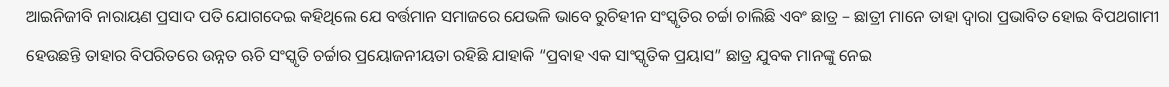ଆଇନିଜୀବି ନାରାୟଣ ପ୍ରସାଦ ପତି ଯୋଗଦେଇ କହିଥିଲେ ଯେ ବର୍ତ୍ତମାନ ସମାଜରେ ଯେଭଳି ଭାବେ ରୁଚିହୀନ ସଂସ୍କୃତିର ଚର୍ଚ୍ଚା ଚାଲିଛି ଏବଂ ଛାତ୍ର – ଛାତ୍ରୀ ମାନେ ତାହା ଦ୍ଵାରା ପ୍ରଭାବିତ ହୋଇ ବିପଥଗାମୀ ହେଉଛନ୍ତି ତାହାର ବିପରିତରେ ଉନ୍ନତ ଋଚି ସଂସ୍କୃତି ଚର୍ଚ୍ଚାର ପ୍ରୟୋଜନୀୟତା ରହିଛି ଯାହାକି “ପ୍ରବାହ ଏକ ସାଂସ୍କୃତିକ ପ୍ରୟାସ” ଛାତ୍ର ଯୁବକ ମାନଙ୍କୁ ନେଇ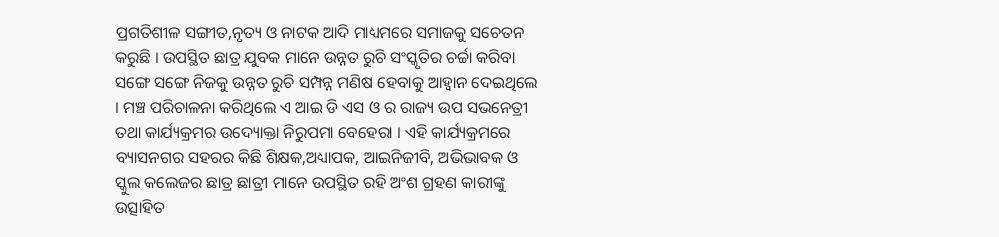ପ୍ରଗତିଶୀଳ ସଙ୍ଗୀତ,ନୃତ୍ୟ ଓ ନାଟକ ଆଦି ମାଧ୍ୟମରେ ସମାଜକୁ ସଚେତନ କରୁଛି । ଉପସ୍ଥିତ ଛାତ୍ର ଯୁବକ ମାନେ ଉନ୍ନତ ରୁଚି ସଂସ୍କୃତିର ଚର୍ଚ୍ଚା କରିବା ସଙ୍ଗେ ସଙ୍ଗେ ନିଜକୁ ଉନ୍ନତ ରୁଚି ସମ୍ପନ୍ନ ମଣିଷ ହେବାକୁ ଆହ୍ବାନ ଦେଇଥିଲେ । ମଞ୍ଚ ପରିଚାଳନା କରିଥିଲେ ଏ ଆଇ ଡି ଏସ ଓ ର ରାଜ୍ୟ ଉପ ସଭନେତ୍ରୀ ତଥା କାର୍ଯ୍ୟକ୍ରମର ଉଦ୍ୟୋକ୍ତା ନିରୁପମା ବେହେରା । ଏହି କାର୍ଯ୍ୟକ୍ରମରେ ବ୍ୟାସନଗର ସହରର କିଛି ଶିକ୍ଷକ,ଅଧ୍ୟାପକ, ଆଇନିଜୀବି, ଅଭିଭାବକ ଓ ସ୍କୁଲ କଲେଜର ଛାତ୍ର ଛାତ୍ରୀ ମାନେ ଉପସ୍ଥିତ ରହି ଅଂଶ ଗ୍ରହଣ କାରୀଙ୍କୁ ଉତ୍ସାହିତ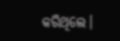କରିଥିଲେ।